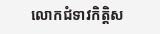លោកជំទាវកិត្តិស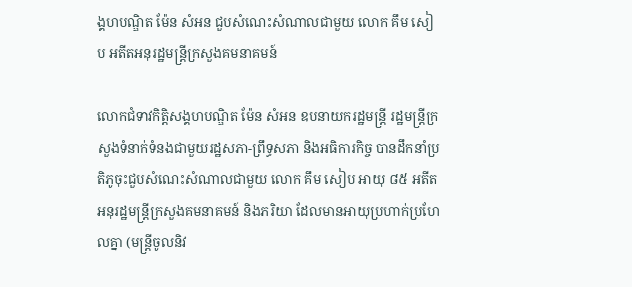ង្គហបណ្ឌិត ម៉ែន សំអន ជួបសំណេះសំណាលជាមួយ លោក គឹម សៀប អតីតអនុរដ្ឋមន្រ្តីក្រសួងគមនាគមន៍

លោកជំទាវកិត្តិសង្គហបណ្ឌិត ម៉ែន សំអន ឧបនាយករដ្ឋមន្រ្តី រដ្ឋមន្រ្តីក្រសួងទំនាក់ទំនងជាមួយរដ្ឋសភា-ព្រឹទ្ធសភា និងអធិការកិច្ច បានដឹកនាំប្រតិភូចុះជួបសំណេះសំណាលជាមួយ លោក គឹម សៀប អាយុ ៨៥ អតីតអនុរដ្ឋមន្រ្តីក្រសួងគមនាគមន៍ និងភរិយា ដែលមានអាយុប្រហាក់ប្រហែលគ្នា (មន្រ្តីចូលនិវ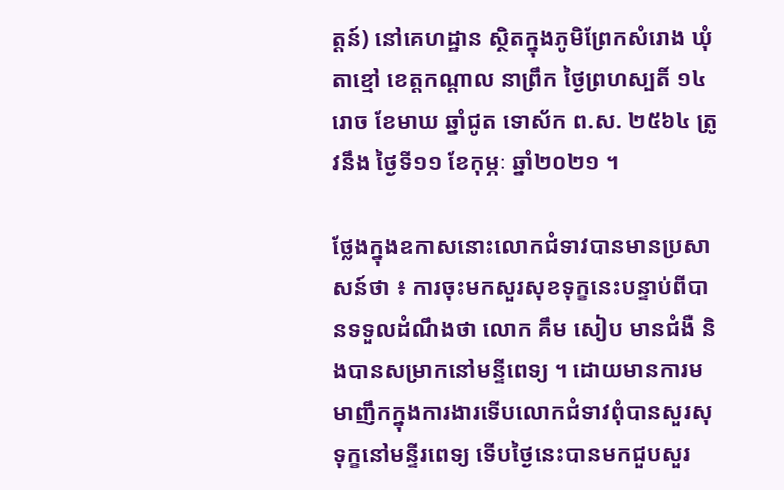ត្តន៍) នៅគេហដ្ឋាន ស្ថិតក្នុងភូមិព្រែកសំរោង ឃុំតាខ្មៅ ខេត្តកណ្តាល នាព្រឹក ថ្ងៃព្រហស្បតិ៍ ១៤រោច ខែមាឃ ឆ្នាំជូត ទោស័ក ព.ស. ២៥៦៤ ត្រូវនឹង ថ្ងៃទី១១ ខែកុម្ភៈ ឆ្នាំ២០២១ ។

ថ្លែងក្នុងឧកាសនោះលោកជំទាវបានមានប្រសាសន៍ថា ៖ ការចុះមកសួរសុខទុក្ខនេះបន្ទាប់ពីបានទទួលដំណឹងថា លោក គឹម សៀប មានជំងឺ និងបានសម្រាកនៅមន្ទីពេទ្យ ។ ដោយមានការមមាញឹកក្នុងការងារទើបលោកជំទាវពុំបានសួរសុទុក្ខនៅមន្ទីរពេទ្យ ទើបថ្ងៃនេះបានមកជួបសួរ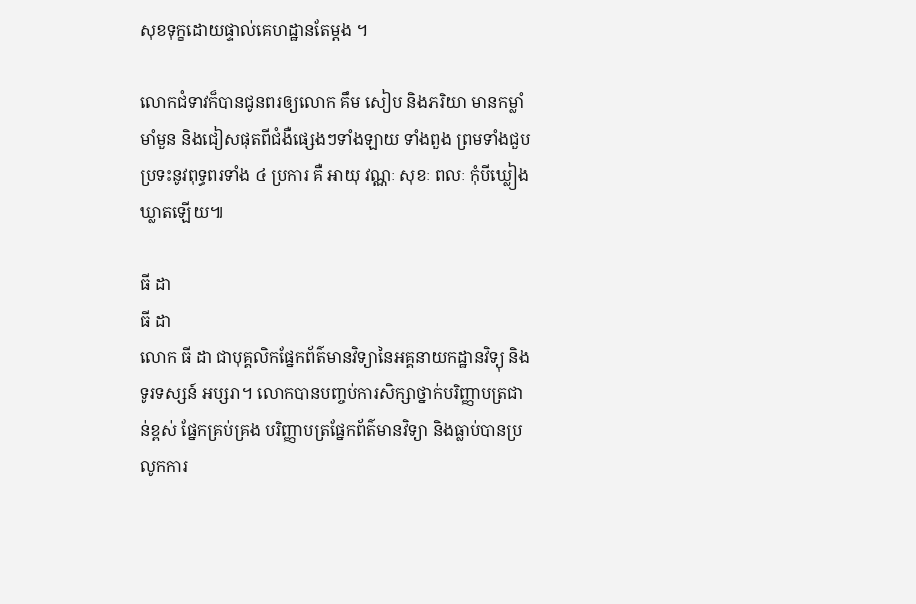សុខទុក្ខដោយផ្ទាល់គេហដ្ឋានតែម្តង ។

លោកជំទាវក៏បានជូនពរឲ្យលោក គឹម សៀប និងភរិយា មានកម្លាំ មាំមួន និងជៀសផុតពីជំងឺផ្សេងៗទាំងឡាយ ទាំងពួង ព្រមទាំងជួបប្រទះនូវពុទ្ធពរទាំង ៤ ប្រការ គឺ អាយុ វណ្ណៈ សុខៈ ពលៈ កុំបីឃ្លៀងឃ្លាតឡើយ៕

ធី ដា
ធី ដា
លោក ធី ដា ជាបុគ្គលិកផ្នែកព័ត៌មានវិទ្យានៃអគ្គនាយកដ្ឋានវិទ្យុ និងទូរទស្សន៍ អប្សរា។ លោកបានបញ្ចប់ការសិក្សាថ្នាក់បរិញ្ញាបត្រជាន់ខ្ពស់ ផ្នែកគ្រប់គ្រង បរិញ្ញាបត្រផ្នែកព័ត៌មានវិទ្យា និងធ្លាប់បានប្រលូកការ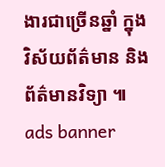ងារជាច្រើនឆ្នាំ ក្នុងវិស័យព័ត៌មាន និងព័ត៌មានវិទ្យា ៕
ads banner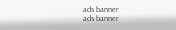ads banner
ads banner